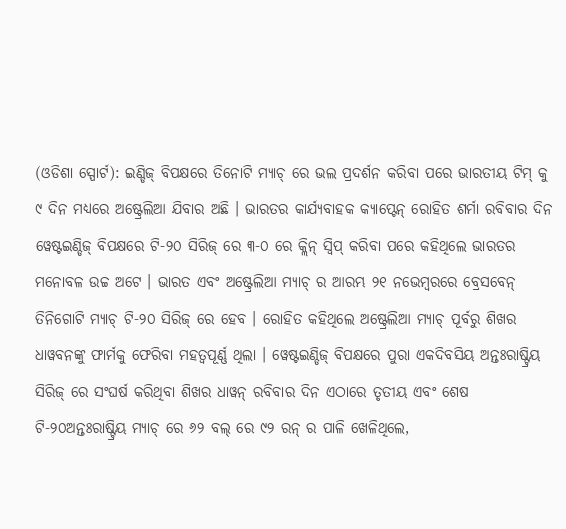(ଓଡିଶା ସ୍ପୋର୍ଟ): ଇଣ୍ଡିଜ୍ ବିପକ୍ଷରେ ତିନୋଟି ମ୍ୟାଚ୍ ରେ ଭଲ ପ୍ରଦର୍ଶନ କରିବା ପରେ ଭାରତୀୟ ଟିମ୍ କୁ ୯ ଦିନ ମଧ୍ୟରେ ଅଷ୍ଟ୍ରେଲିଆ ଯିବାର ଅଛି । ଭାରତର କାର୍ଯ୍ୟବାହକ କ୍ୟାପ୍ଟେନ୍ ରୋହିତ ଶର୍ମା ରବିବାର ଦିନ ୱେଷ୍ଟଇଣ୍ଡିଜ୍ ବିପକ୍ଷରେ ଟି-୨୦ ସିରିଜ୍ ରେ ୩-୦ ରେ କ୍ଲିନ୍ ସ୍ୱିପ୍ କରିବା ପରେ କହିଥିଲେ ଭାରତର ମନୋବଳ ଉଚ୍ଚ ଅଟେ । ଭାରତ ଏବଂ ଅଷ୍ଟ୍ରେଲିଆ ମ୍ୟାଚ୍ ର ଆରମ୍ଭ ୨୧ ନଭେମ୍ବରରେ ବ୍ରେସବେନ୍ ତିନିଗୋଟି ମ୍ୟାଚ୍ ଟି-୨୦ ସିରିଜ୍ ରେ ହେବ । ରୋହିତ କହିଥିଲେ ଅଷ୍ଟ୍ରେଲିଆ ମ୍ୟାଚ୍ ପୂର୍ବରୁ ଶିଖର ଧାୱବନଙ୍କୁ ଫାର୍ମକୁ ଫେରିବା ମହତ୍ୱପୂର୍ଣ୍ଣ ଥିଲା । ୱେଷ୍ଟଇଣ୍ଡିଜ୍ ବିପକ୍ଷରେ ପୁରା ଏକଦିବସିୟ ଅନ୍ତଃରାଷ୍ଟ୍ରିୟ ସିରିଜ୍ ରେ ସଂଘର୍ଷ କରିଥିବା ଶିଖର ଧାୱନ୍ ରବିବାର ଦିନ ଏଠାରେ ତୃତୀୟ ଏବଂ ଶେଷ ଟି-୨୦ଅନ୍ତଃରାଷ୍ଟ୍ରିୟ ମ୍ୟାଚ୍ ରେ ୬୨ ବଲ୍ ରେ ୯୨ ରନ୍ ର ପାଳି ଖେଳିଥିଲେ,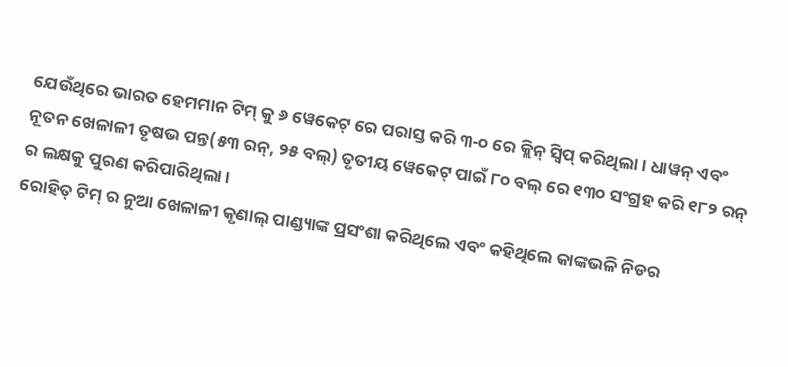ଯେଉଁଥିରେ ଭାରତ ହେମମାନ ଟିମ୍ କୁ ୬ ୱେକେଟ୍ ରେ ପରାସ୍ତ କରି ୩-୦ ରେ କ୍ଲିନ୍ ସ୍ୱିପ୍ କରିଥିଲା । ଧାୱନ୍ ଏବଂ ନୂତନ ଖେଳାଳୀ ତୃଷଭ ପନ୍ତ(୫୩ ରନ୍, ୨୫ ବଲ୍) ତୃତୀୟ ୱେକେଟ୍ ପାଇଁ ୮୦ ବଲ୍ ରେ ୧୩୦ ସଂଗ୍ରହ କରି ୧୮୨ ରନ୍ ର ଲକ୍ଷକୁ ପୁରଣ କରିପାରିଥିଲା ।
ରୋହିତ୍ ଟିମ୍ ର ନୁଆ ଖେଳାଳୀ କୃଣାଲ୍ ପାଣ୍ଡ୍ୟାଙ୍କ ପ୍ରସଂଶା କରିଥିଲେ ଏବଂ କହିଥିଲେ କାଙ୍କଭଳି ନିଡର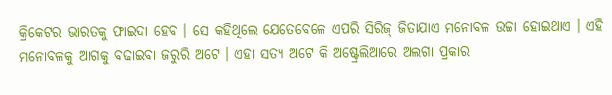କ୍ରିକେଟର ଭାରତକୁ ଫାଇଦା ହେବ । ସେ କହିଥିଲେ ଯେତେବେଳେ ଏପରି ସିରିଜ୍ ଜିତାଯାଏ ମନୋବଳ ଉଚ୍ଚା ହୋଇଥାଏ । ଏହି ମନୋବଳକୁ ଆଗକୁ ବଢାଇବା ଜରୁରି ଅଟେ । ଏହା ସତ୍ୟ ଅଟେ କି ଅଷ୍ଟ୍ରେଲିଆରେ ଅଲଗା ପ୍ରକାର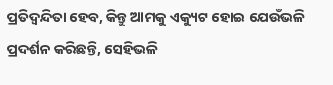ପ୍ରତିଦ୍ୱନ୍ଦିତା ହେବ, କିନ୍ତୁ ଆମକୁ ଏକ୍ୟୁଟ ହୋଇ ଯେଉଁଭଳି ପ୍ରଦର୍ଶନ କରିଛନ୍ତି, ସେହିଭଳି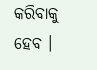କରିବାକୁ ହେବ ।